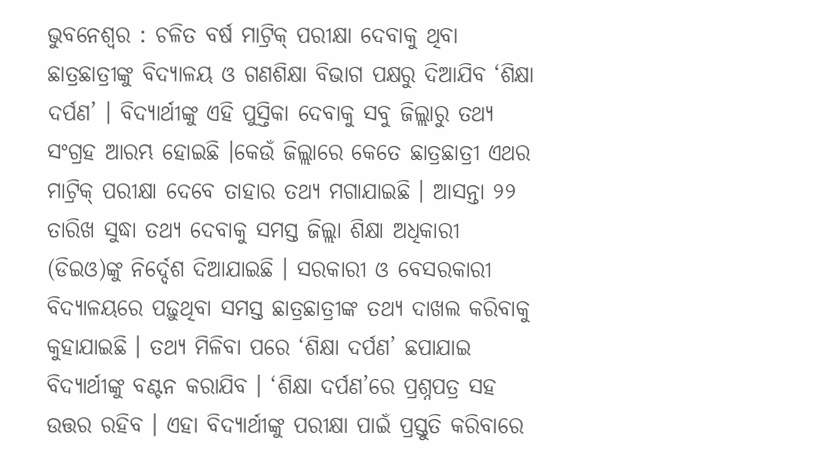ଭୁବନେଶ୍ୱର : ଚଳିତ ବର୍ଷ ମାଟ୍ରିକ୍ ପରୀକ୍ଷା ଦେବାକୁ ଥିବା ଛାତ୍ରଛାତ୍ରୀଙ୍କୁ ବିଦ୍ୟାଳୟ ଓ ଗଣଶିକ୍ଷା ବିଭାଗ ପକ୍ଷରୁ ଦିଆଯିବ ‘ଶିକ୍ଷା ଦର୍ପଣ’ । ବିଦ୍ୟାର୍ଥୀଙ୍କୁ ଏହି ପୁସ୍ତିକା ଦେବାକୁ ସବୁ ଜିଲ୍ଲାରୁ ତଥ୍ୟ ସଂଗ୍ରହ ଆରମ୍ଭ ହୋଇଛି ।କେଉଁ ଜିଲ୍ଲାରେ କେତେ ଛାତ୍ରଛାତ୍ରୀ ଏଥର ମାଟ୍ରିକ୍ ପରୀକ୍ଷା ଦେବେ ତାହାର ତଥ୍ୟ ମଗାଯାଇଛି । ଆସନ୍ତା ୨୨ ତାରିଖ ସୁଦ୍ଧା ତଥ୍ୟ ଦେବାକୁ ସମସ୍ତ ଜିଲ୍ଲା ଶିକ୍ଷା ଅଧିକାରୀ (ଡିଇଓ)ଙ୍କୁ ନିର୍ଦ୍ଦେଶ ଦିଆଯାଇଛି । ସରକାରୀ ଓ ବେସରକାରୀ ବିଦ୍ୟାଳୟରେ ପଢ଼ୁଥିବା ସମସ୍ତ ଛାତ୍ରଛାତ୍ରୀଙ୍କ ତଥ୍ୟ ଦାଖଲ କରିବାକୁ କୁହାଯାଇଛି । ତଥ୍ୟ ମିଳିବା ପରେ ‘ଶିକ୍ଷା ଦର୍ପଣ’ ଛପାଯାଇ ବିଦ୍ୟାର୍ଥୀଙ୍କୁ ବଣ୍ଟନ କରାଯିବ । ‘ଶିକ୍ଷା ଦର୍ପଣ’ରେ ପ୍ରଶ୍ନପତ୍ର ସହ ଉତ୍ତର ରହିବ । ଏହା ବିଦ୍ୟାର୍ଥୀଙ୍କୁ ପରୀକ୍ଷା ପାଇଁ ପ୍ରସ୍ତୁତି କରିବାରେ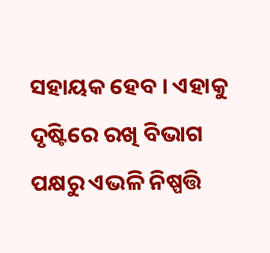ସହାୟକ ହେବ । ଏହାକୁ ଦୃଷ୍ଟିରେ ରଖି ବିଭାଗ ପକ୍ଷରୁ ଏଭଳି ନିଷ୍ପତ୍ତି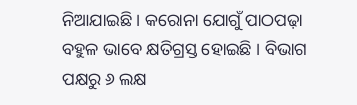ନିଆଯାଇଛି । କରୋନା ଯୋଗୁଁ ପାଠପଢ଼ା ବହୁଳ ଭାବେ କ୍ଷତିଗ୍ରସ୍ତ ହୋଇଛି । ବିଭାଗ ପକ୍ଷରୁ ୬ ଲକ୍ଷ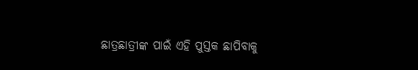ଛାତ୍ରଛାତ୍ରୀଙ୍କ ପାଇଁ ଏହି ପୁସ୍ତକ ଛାପିବାକୁ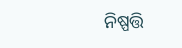ନିଷ୍ପତ୍ତି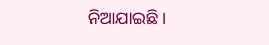ନିଆଯାଇଛି ।